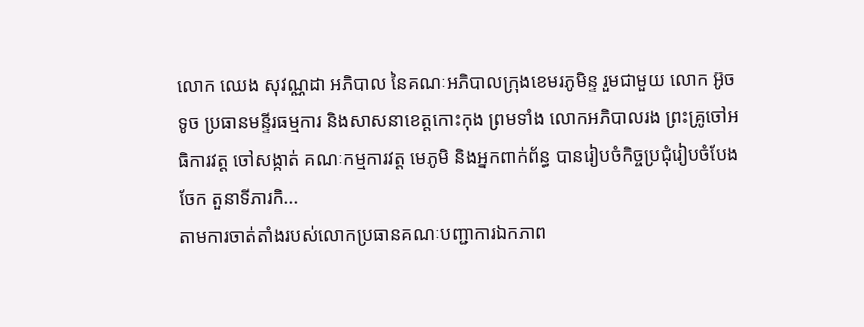លោក ឈេង សុវណ្ណដា អភិបាល នៃគណៈអភិបាលក្រុងខេមរភូមិន្ទ រួមជាមួយ លោក អ៊ូច ទូច ប្រធានមន្ទីរធម្មការ និងសាសនាខេត្តកោះកុង ព្រមទាំង លោកអភិបាលរង ព្រះគ្រូចៅអធិការវត្ត ចៅសង្កាត់ គណៈកម្មការវត្ត មេភូមិ និងអ្នកពាក់ព័ន្ធ បានរៀបចំកិច្ចប្រជុំរៀបចំបែងចែក តួនាទីភារកិ...
តាមការចាត់តាំងរបស់លោកប្រធានគណៈបញ្ជាការឯកភាព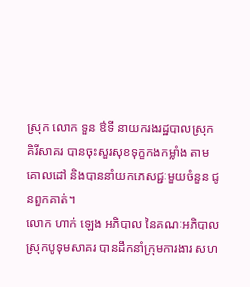ស្រុក លោក ទួន ឳទី នាយករងរដ្ឋបាលស្រុកគិរីសាគរ បានចុះសួរសុខទុក្ខកងកម្លាំង តាមគោលដៅ និងបាននាំយកភេសជ្ជៈមួយចំនួន ជូនពួកគាត់។
លោក ហាក់ ឡេង អភិបាល នៃគណៈអភិបាលស្រុកបូទុមសាគរ បានដឹកនាំក្រុមការងារ សហ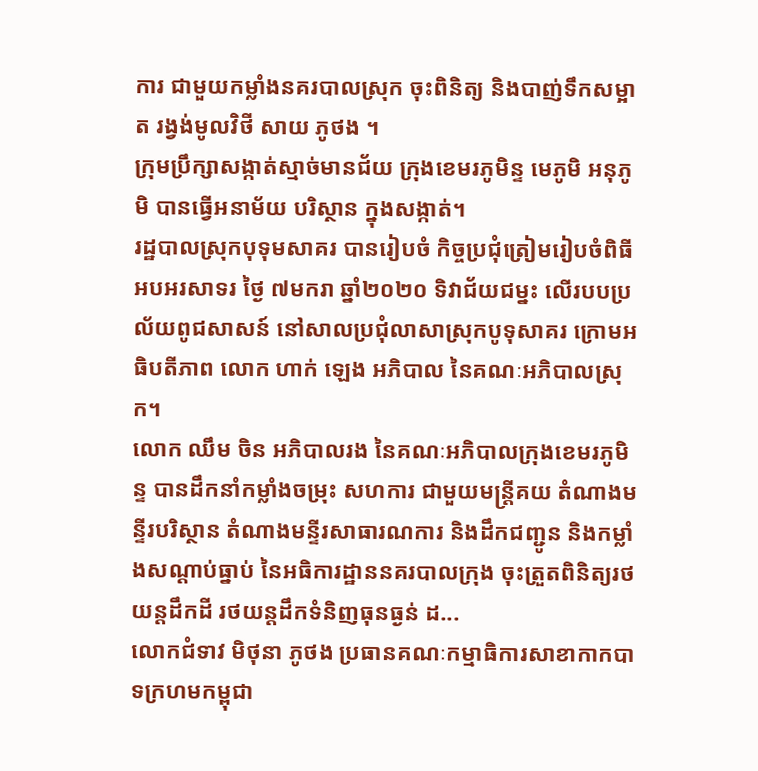ការ ជាមួយកម្លាំងនគរបាលស្រុក ចុះពិនិត្យ និងបាញ់ទឹកសម្អាត រង្វង់មូលវិថី សាយ ភូថង ។
ក្រុមប្រឹក្សាសង្កាត់ស្មាច់មានជ័យ ក្រុងខេមរភូមិន្ទ មេភូមិ អនុភូមិ បានធ្វើអនាម័យ បរិស្ថាន ក្នុងសង្កាត់។
រដ្ឋបាលស្រុកបុទុមសាគរ បានរៀបចំ កិច្ចប្រជុំត្រៀមរៀបចំពិធីអបអរសាទរ ថ្ងៃ ៧មករា ឆ្នាំ២០២០ ទិវាជ័យជម្នះ លើរបបប្រល័យពូជសាសន៍ នៅសាលប្រជុំលាសាស្រុកបូទុសាគរ ក្រោមអធិបតីភាព លោក ហាក់ ឡេង អភិបាល នៃគណៈអភិបាលស្រុក។
លោក ឈឹម ចិន អភិបាលរង នៃគណៈអភិបាលក្រុងខេមរភូមិន្ទ បានដឹកនាំកម្លាំងចម្រុះ សហការ ជាមួយមន្ត្រីគយ តំណាងមន្ទីរបរិស្ថាន តំណាងមន្ទីរសាធារណការ និងដឹកជញ្ជូន និងកម្លាំងសណ្ដាប់ធ្នាប់ នៃអធិការដ្ឋាននគរបាលក្រុង ចុះត្រួតពិនិត្យរថយន្តដឹកដី រថយន្តដឹកទំនិញធុនធ្ងន់ ដ...
លោកជំទាវ មិថុនា ភូថង ប្រធានគណៈកម្មាធិការសាខាកាកបាទក្រហមកម្ពុជា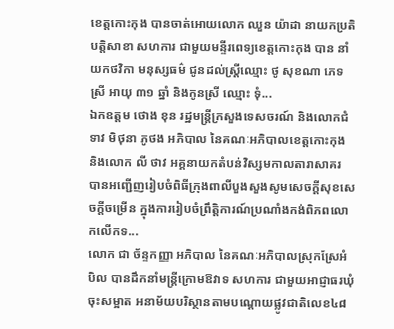ខេត្តកោះកុង បានចាត់អោយលោក ឈួន យ៉ាដា នាយកប្រតិបត្តិសាខា សហការ ជាមួយមន្ទីរពេទ្យខេត្តកោះកុង បាន នាំយកថវិកា មនុស្សធម៌ ជូនដល់ស្ត្រីឈ្មោះ ថូ សុខណា ភេទស្រី អាយុ ៣១ ឆ្នាំ និងកូនស្រី ឈ្មោះ ទុំ...
ឯកឧត្តម ថោង ខុន រដ្ឋមន្ត្រីក្រសួងទេសចរណ៍ និងលោកជំទាវ មិថុនា ភូថង អភិបាល នៃគណៈអភិបាលខេត្តកោះកុង និងលោក លី ថាវ អគ្គនាយកតំបន់វិស្សមកាលតារាសាគរ បានអញ្ជើញរៀបចំពិធីក្រុងពាលីបួងសួងសូមសេចក្ដីសុខសេចក្ដីចម្រើន ក្នុងការរៀបចំព្រឹត្តិការណ៍ប្រណាំងកង់ពិភពលោកលើកទ...
លោក ជា ច័ន្ទកញ្ញា អភិបាល នៃគណៈអភិបាលស្រុកស្រែអំបិល បានដឹកនាំមន្ត្រីក្រោមឱវាទ សហការ ជាមួយអាជ្ញាធរឃុំ ចុះសម្អាត អនាម័យបរិស្ថានតាមបណ្ដោយផ្លូវជាតិលេខ៤៨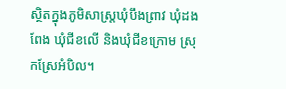ស្ថិតក្នុងភូមិសាស្ត្រឃុំបឹងព្រាវ ឃុំដងពែង ឃុំជីខលើ និងឃុំជីខក្រោម ស្រុកស្រែអំបិល។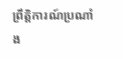ព្រឹត្តិការណ៍ប្រណាំង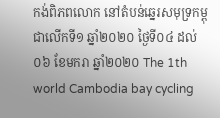កង់ពិភពលោក នៅតំបន់ឆ្នេរសមុទ្រកម្ពុជាលើកទី១ ឆ្នាំ២០២០ ថ្ងៃទី០៤ ដល់០៦ ខែមករា ឆ្នាំ២០២០ The 1th world Cambodia bay cycling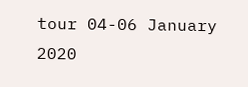tour 04-06 January 2020